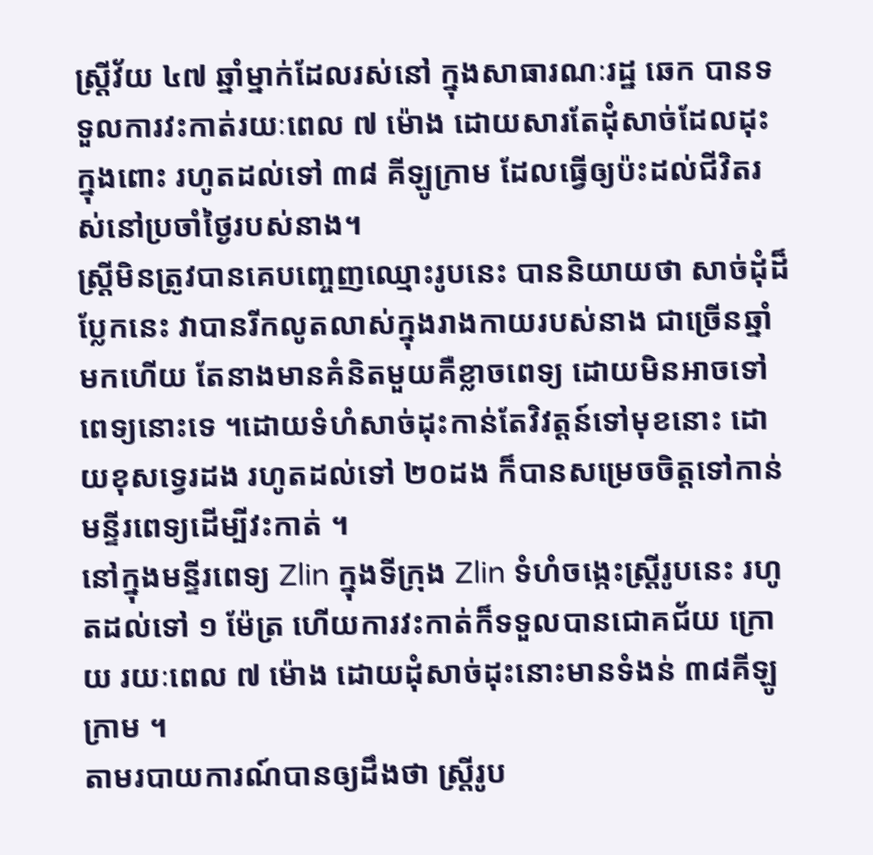ស្ត្រីវ័យ ៤៧ ឆ្នាំម្នាក់ដែលរស់នៅ ក្នុងសាធារណៈរដ្ឋ ឆេក បានទទួលការវះកាត់រយៈពេល ៧ ម៉ោង ដោយសារតែដុំសាច់ដែលដុះក្នុងពោះ រហូតដល់ទៅ ៣៨ គីឡូក្រាម ដែលធ្វើឲ្យប៉ះដល់ជីវិតរស់នៅប្រចាំថ្ងៃរបស់នាង។
ស្ត្រីមិនត្រូវបានគេបញ្ចេញឈ្មោះរូបនេះ បាននិយាយថា សាច់ដុំដ៏ប្លែកនេះ វាបានរីកលូតលាស់ក្នុងរាងកាយរបស់នាង ជាច្រើនឆ្នាំមកហើយ តែនាងមានគំនិតមួយគឺខ្លាចពេទ្យ ដោយមិនអាចទៅពេទ្យនោះទេ ។ដោយទំហំសាច់ដុះកាន់តែវិវត្តន៍ទៅមុខនោះ ដោយខុសទ្វេរដង រហូតដល់ទៅ ២០ដង ក៏បានសម្រេចចិត្តទៅកាន់មន្ទីរពេទ្យដើម្បីវះកាត់ ។
នៅក្នុងមន្ទីរពេទ្យ Zlin ក្នុងទីក្រុង Zlin ទំហំចង្កេះស្ត្រីរូបនេះ រហូតដល់ទៅ ១ ម៉ែត្រ ហើយការវះកាត់ក៏ទទួលបានជោគជ័យ ក្រោយ រយៈពេល ៧ ម៉ោង ដោយដុំសាច់ដុះនោះមានទំងន់ ៣៨គីឡូក្រាម ។
តាមរបាយការណ៍បានឲ្យដឹងថា ស្ត្រីរូប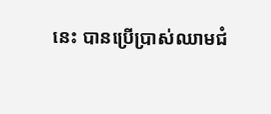នេះ បានប្រើប្រាស់ឈាមជំ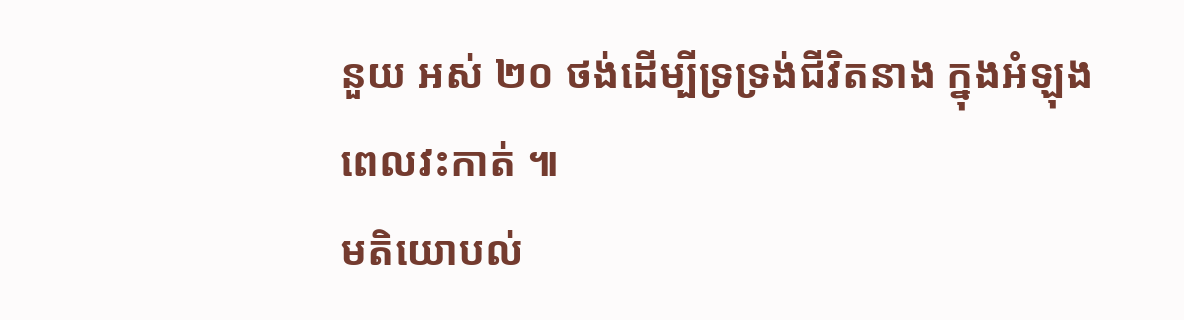នួយ អស់ ២០ ថង់ដើម្បីទ្រទ្រង់ជីវិតនាង ក្នុងអំឡុងពេលវះកាត់ ៕
មតិយោបល់